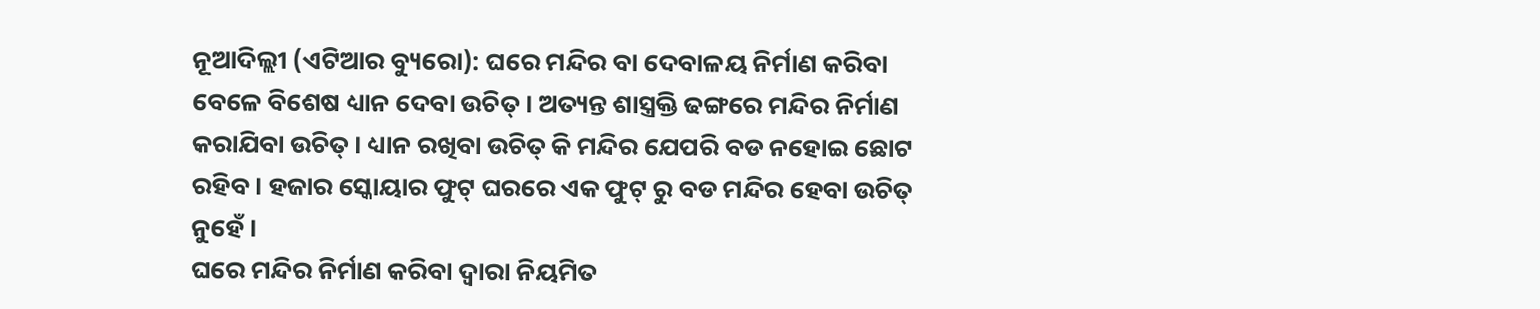ନୂଆଦିଲ୍ଲୀ (ଏଟିଆର ବ୍ୟୁରୋ): ଘରେ ମନ୍ଦିର ବା ଦେବାଳୟ ନିର୍ମାଣ କରିବା ବେଳେ ବିଶେଷ ଧ୍ୟାନ ଦେବା ଉଚିତ୍ । ଅତ୍ୟନ୍ତ ଶାସ୍ତ୍ରକ୍ତି ଢଙ୍ଗରେ ମନ୍ଦିର ନିର୍ମାଣ କରାଯିବା ଉଚିତ୍ । ଧ୍ୟାନ ରଖିବା ଉଚିତ୍ କି ମନ୍ଦିର ଯେପରି ବଡ ନହୋଇ ଛୋଟ ରହିବ । ହଜାର ସ୍କୋୟାର ଫୁଟ୍ ଘରରେ ଏକ ଫୁଟ୍ ରୁ ବଡ ମନ୍ଦିର ହେବା ଉଚିତ୍ ନୁହେଁ ।
ଘରେ ମନ୍ଦିର ନିର୍ମାଣ କରିବା ଦ୍ୱାରା ନିୟମିତ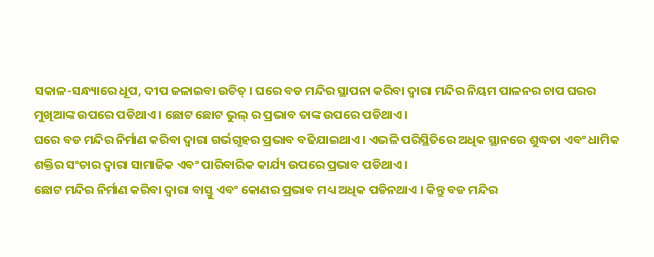ସକାଳ-ସନ୍ଧ୍ୟାରେ ଧୂପ, ଦୀପ ଜଳାଇବା ଉଚିତ୍ । ଘରେ ବଡ ମନ୍ଦିର ସ୍ଥାପନା କରିବା ଦ୍ୱାରା ମନ୍ଦିର ନିୟମ ପାଳନର ଚାପ ଘରର ମୁଖିଆଙ୍କ ଉପରେ ପଡିଥାଏ । ଛୋଟ ଛୋଟ ଭୁଲ୍ ର ପ୍ରଭାବ ତାଙ୍କ ଉପରେ ପଡିଥାଏ ।
ଘରେ ବଡ ମନ୍ଦିର ନିର୍ମାଣ କରିବା ଦ୍ୱାରା ଗର୍ଭଗୃହର ପ୍ରଭାବ ବଢିଯାଇଥାଏ । ଏଭଳି ପରିସ୍ଥିତିରେ ଅଧିକ ସ୍ଥାନରେ ଶୁଦ୍ଧତା ଏବଂ ଧାମିକ ଶକ୍ତିର ସଂଚାର ଦ୍ୱାରା ସାମାଜିକ ଏବଂ ପାରିବାରିକ କାର୍ଯ୍ୟ ଉପରେ ପ୍ରଭାବ ପଡିଥାଏ ।
ଛୋଟ ମନ୍ଦିର ନିର୍ମାଣ କରିବା ଦ୍ୱାରା ବାସ୍ତୁ ଏବଂ କୋଣର ପ୍ରଭାବ ମଧ୍ୟ ଅଧିକ ପଡିନଥାଏ । କିନ୍ତୁ ବଡ ମନ୍ଦିର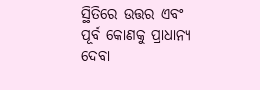ସ୍ଥିତିରେ ଉତ୍ତର ଏବଂ ପୂର୍ବ କୋଣକୁ ପ୍ରାଧାନ୍ୟ ଦେବା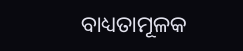ବାଧ୍ୟତାମୂଳକ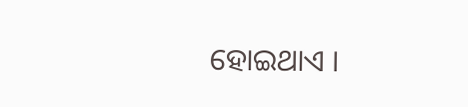ହୋଇଥାଏ ।